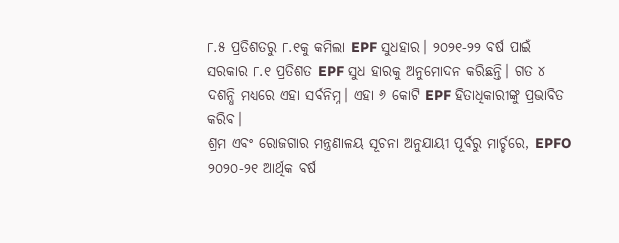୮.୫ ପ୍ରତିଶତରୁ ୮.୧କୁ କମିଲା EPF ସୁଧହାର। ୨୦୨୧-୨୨ ବର୍ଷ ପାଇଁ ସରକାର ୮.୧ ପ୍ରତିଶତ EPF ସୁଧ ହାରକୁ ଅନୁମୋଦନ କରିଛନ୍ତି। ଗତ ୪ ଦଶନ୍ଧି ମଧ୍ୟରେ ଏହା ସର୍ବନିମ୍ନ। ଏହା ୬ କୋଟି EPF ହିତାଧିକାରୀଙ୍କୁ ପ୍ରଭାବିତ କରିବ।
ଶ୍ରମ ଏବଂ ରୋଜଗାର ମନ୍ତ୍ରଣାଳୟ ସୂଚନା ଅନୁଯାୟୀ ପୂର୍ବରୁ ମାର୍ଚ୍ଚରେ, EPFO ୨୦୨୦-୨୧ ଆର୍ଥିକ ବର୍ଷ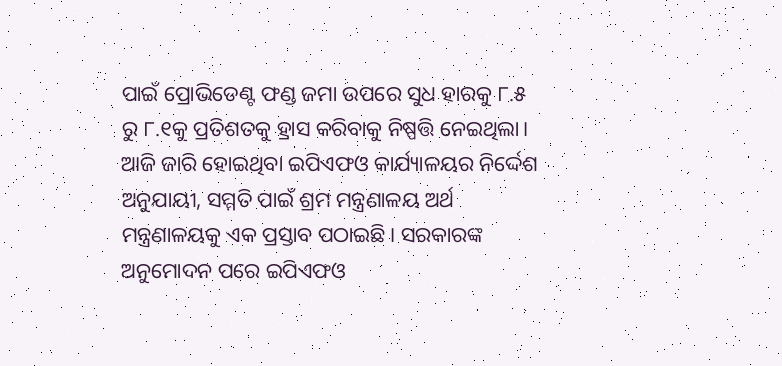ପାଇଁ ପ୍ରୋଭିଡେଣ୍ଟ ଫଣ୍ଡ ଜମା ଉପରେ ସୁଧ ହାରକୁ ୮.୫ ରୁ ୮.୧କୁ ପ୍ରତିଶତକୁ ହ୍ରାସ କରିବାକୁ ନିଷ୍ପତ୍ତି ନେଇଥିଲା।
ଆଜି ଜାରି ହୋଇଥିବା ଇପିଏଫଓ କାର୍ଯ୍ୟାଳୟର ନିର୍ଦ୍ଦେଶ ଅନୁଯାୟୀ, ସମ୍ମତି ପାଇଁ ଶ୍ରମ ମନ୍ତ୍ରଣାଳୟ ଅର୍ଥ ମନ୍ତ୍ରଣାଳୟକୁ ଏକ ପ୍ରସ୍ତାବ ପଠାଇଛି। ସରକାରଙ୍କ ଅନୁମୋଦନ ପରେ ଇପିଏଫଓ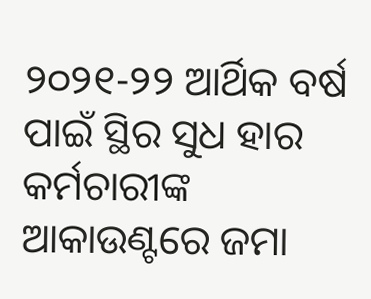୨୦୨୧-୨୨ ଆର୍ଥିକ ବର୍ଷ ପାଇଁ ସ୍ଥିର ସୁଧ ହାର କର୍ମଚାରୀଙ୍କ ଆକାଉଣ୍ଟରେ ଜମା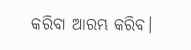କରିବା ଆରମ୍ଭ କରିବ।